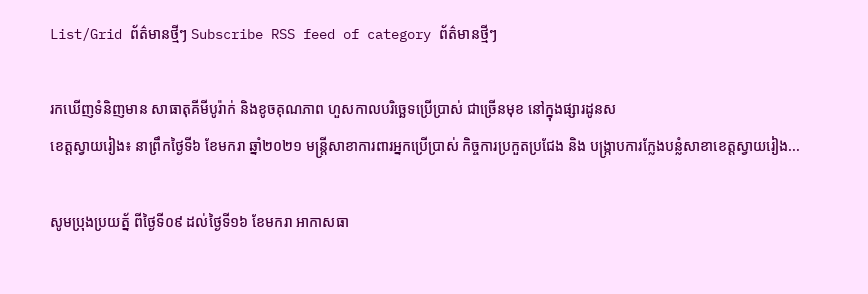List/Grid ព័ត៌មានថ្មីៗ Subscribe RSS feed of category ព័ត៌មានថ្មីៗ

រកឃើញទំនិញមាន សាធាតុគីមីបូរ៉ាក់ និងខូចគុណភាព ហួសកាលបរិច្ឆេទប្រើប្រាស់ ជាច្រើនមុខ នៅក្នុងផ្សារដូនស
ខេត្តស្វាយរៀង៖ នាព្រឹកថ្ងៃទី៦ ខែមករា ឆ្នាំ២០២១ មន្ត្រីសាខាការពារអ្នកប្រើប្រាស់ កិច្ចការប្រកួតប្រជែង និង បង្ក្រាបការក្លែងបន្លំសាខាខេត្តស្វាយរៀង...

សូមប្រុងប្រយត្ន័ ពីថ្ងៃទី០៩ ដល់ថ្ងៃទី១៦ ខែមករា អាកាសធា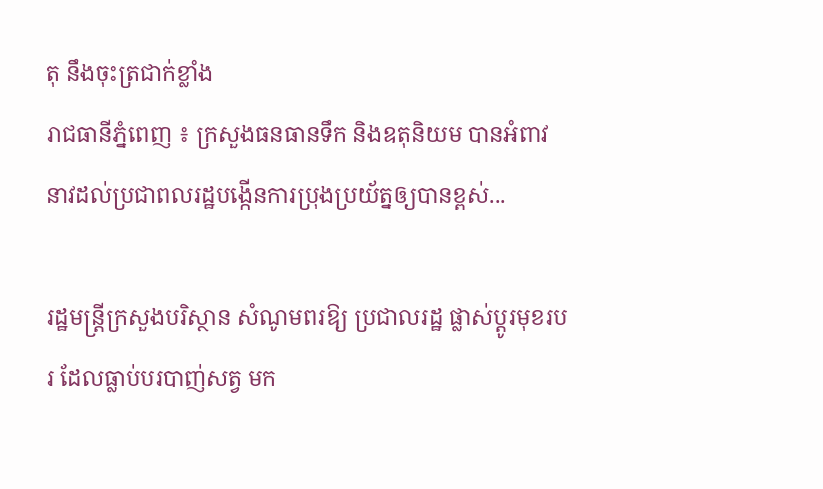តុ នឹងចុះត្រជាក់ខ្លាំង
រាជធានីភ្នំពេញ ៖ ក្រសួងធនធានទឹក និងឧតុនិយម បានអំពាវនាវដល់ប្រជាពលរដ្ឋបង្កើនការប្រុងប្រយ័ត្នឲ្យបានខ្ពស់...

រដ្ឋមន្ត្រីក្រសួងបរិស្ថាន សំណូមពរឱ្យ ប្រជាលរដ្ឋ ផ្លាស់ប្តូរមុខរបរ ដែលធ្លាប់បរបាញ់សត្វ មក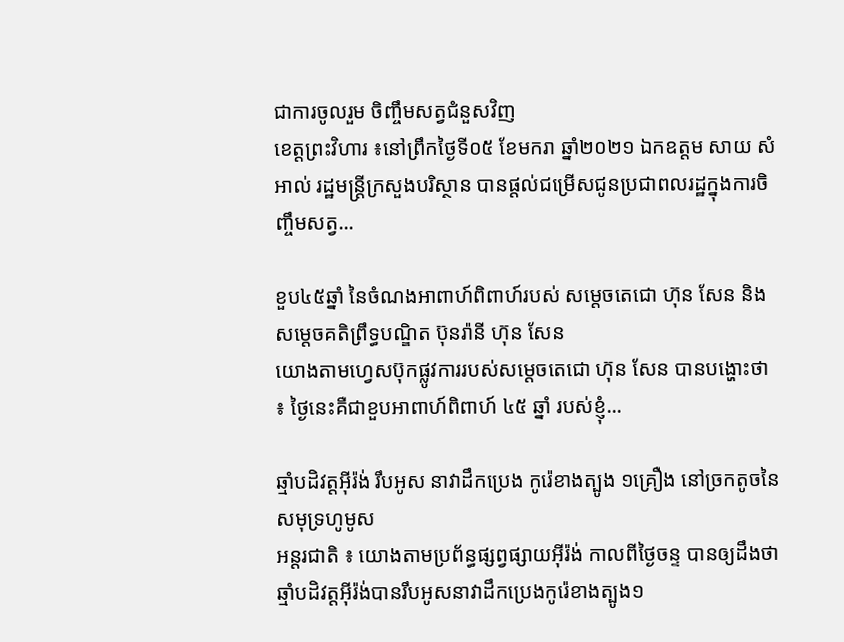ជាការចូលរួម ចិញ្ចឹមសត្វជំនួសវិញ
ខេត្តព្រះវិហារ ៖នៅព្រឹកថ្ងៃទី០៥ ខែមករា ឆ្នាំ២០២១ ឯកឧត្តម សាយ សំអាល់ រដ្ឋមន្រ្តីក្រសួងបរិស្ថាន បានផ្តល់ជម្រើសជូនប្រជាពលរដ្ឋក្នុងការចិញ្ចឹមសត្វ...

ខួប៤៥ឆ្នាំ នៃចំណងអាពាហ៍ពិពាហ៍របស់ សម្តេចតេជោ ហ៊ុន សែន និង សម្តេចគតិព្រឹទ្ធបណ្ឌិត ប៊ុនរ៉ានី ហ៊ុន សែន
យោងតាមហ្វេសប៊ុកផ្លូវការរបស់សម្តេចតេជោ ហ៊ុន សែន បានបង្ហោះថា ៖ ថ្ងៃនេះគឺជាខួបអាពាហ៍ពិពាហ៍ ៤៥ ឆ្នាំ របស់ខ្ញុំ...

ឆ្មាំបដិវត្តអ៊ីរ៉ង់ រឹបអូស នាវាដឹកប្រេង កូរ៉េខាងត្បូង ១គ្រឿង នៅច្រកតូចនៃសមុទ្រហូមូស
អន្តរជាតិ ៖ យោងតាមប្រព័ន្ធផ្សព្វផ្សាយអ៊ីរ៉ង់ កាលពីថ្ងៃចន្ទ បានឲ្យដឹងថា ឆ្មាំបដិវត្តអ៊ីរ៉ង់បានរឹបអូសនាវាដឹកប្រេងកូរ៉េខាងត្បូង១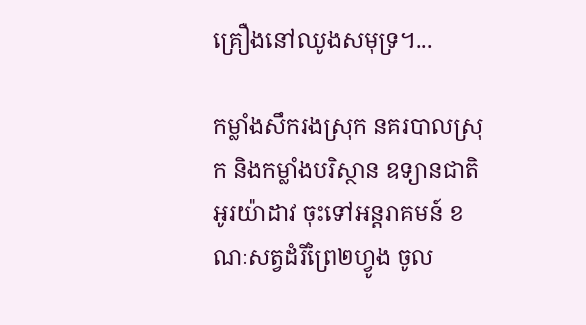គ្រឿងនៅឈូងសមុទ្រ។...

កម្លាំងសឹករងស្រុក នគរបាលស្រុក និងកម្លាំងបរិស្ថាន ឧទ្យានជាតិអូរយ៉ាដាវ ចុះទៅអន្តរាគមន៍ ខណៈសត្វដំរីព្រៃ២ហ្វូង ចូល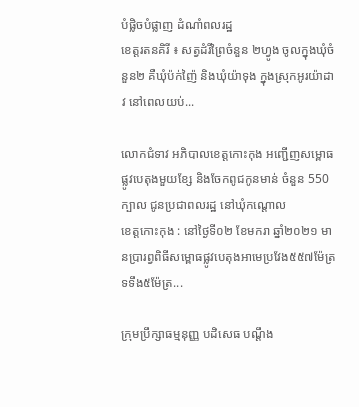បំផ្លិចបំផ្លាញ ដំណាំពលរដ្ឋ
ខេត្តរតនគិរី ៖ សត្វដំរីព្រៃចំនួន ២ហ្វូង ចូលក្នុងឃុំចំនួន២ គឺឃុំប៉ក់ញ៉ៃ និងឃុំយ៉ាទុង ក្នុងស្រុកអូរយ៉ាដាវ នៅពេលយប់...

លោកជំទាវ អភិបាលខេត្តកោះកុង អញ្ជើញសម្ពោធ ផ្លូវបេតុងមួយខ្សែ និងចែកពូជកូនមាន់ ចំនួន 550 ក្បាល ជូនប្រជាពលរដ្ឋ នៅឃុំកណ្ដោល
ខេត្តកោះកុង : នៅថ្ងៃទី០២ ខែមករា ឆ្នាំ២០២១ មានប្រារព្វពិធីសម្ពោធផ្លូវបេតុងអាមេប្រវែង៥៥៧ម៉ែត្រ ទទឹង៥ម៉ែត្រ...

ក្រុមប្រឹក្សាធម្មនុញ្ញ បដិសេធ បណ្តឹង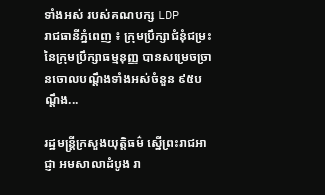ទាំងអស់ របស់គណបក្ស LDP
រាជធានីភ្នំពេញ ៖ ក្រុមប្រឹក្សាជំនុំជម្រះ នៃក្រុមប្រឹក្សាធម្មនុញ្ញ បានសម្រេចច្រានចោលបណ្តឹងទាំងអស់ចំនួន ៩៥បណ្តឹង...

រដ្ឋមន្រ្តីក្រសួងយុត្តិធម៌ ស្នើព្រះរាជអាជ្ញា អមសាលាដំបូង រា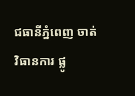ជធានីភ្នំពេញ ចាត់វិធានការ ផ្លូ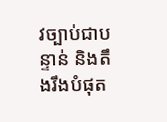វច្បាប់ជាបន្ទាន់ និងតឹងរឹងបំផុត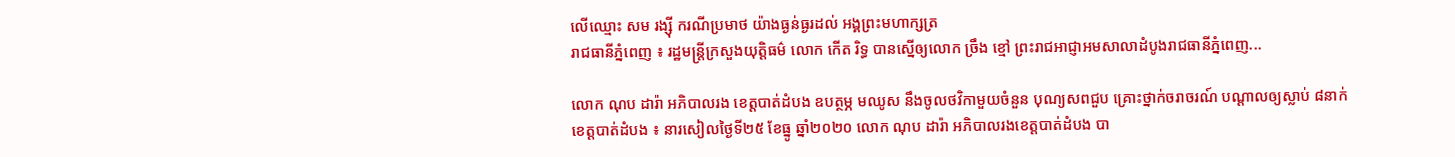លើឈ្មោះ សម រង្ស៊ី ករណីប្រមាថ យ៉ាងធ្ងន់ធ្ងរដល់ អង្គព្រះមហាក្សត្រ
រាជធានីភ្នំពេញ ៖ រដ្ឋមន្រ្តីក្រសួងយុត្តិធម៌ លោក កើត រិទ្ធ បានស្នើឲ្យលោក ច្រឹង ខ្មៅ ព្រះរាជអាជ្ញាអមសាលាដំបូងរាជធានីភ្នំពេញ...

លោក ណុប ដារ៉ា អភិបាលរង ខេត្តបាត់ដំបង ឧបត្ថម្ភ មឈូស នឹងចូលថវិកាមួយចំនួន បុណ្យសពជួប គ្រោះថ្នាក់ចរាចរណ៍ បណ្ដាលឲ្យស្លាប់ ៨នាក់
ខេត្តបាត់ដំបង ៖ នារសៀលថ្ងៃទី២៥ ខែធ្នូ ឆ្នាំ២០២០ លោក ណុប ដារ៉ា អភិបាលរងខេត្តបាត់ដំបង បា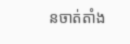នចាត់តាំង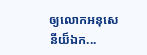ឲ្យលោកអនុសេនីយ៏ឯក...